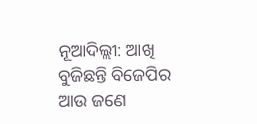ନୂଆଦିଲ୍ଲୀ: ଆଖି ବୁଜିଛନ୍ତି ବିଜେପିର ଆଉ ଜଣେ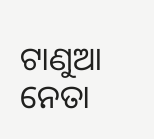ଟାଣୁଆ ନେତା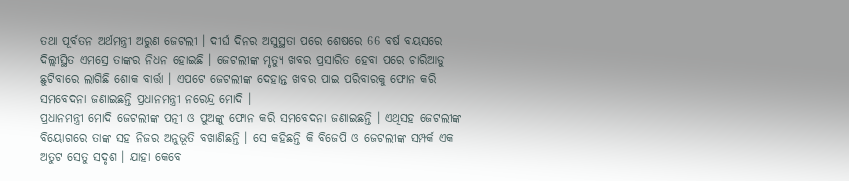ତଥା ପୂର୍ବତନ ଅର୍ଥମନ୍ତ୍ରୀ ଅରୁଣ ଜେଟଲୀ । ଦୀର୍ଘ ଦିନର ଅସୁସ୍ଥତା ପରେ ଶେଷରେ 66 ବର୍ଷ ବୟସରେ ଦିଲ୍ଲୀସ୍ଥିତ ଏମସ୍ରେ ତାଙ୍କର ନିଧନ ହୋଇଛି । ଜେଟଲୀଙ୍କ ମୃତ୍ୟୁ ଖବର ପ୍ରସାରିତ ହେବା ପରେ ଚାରିଆଡୁ ଛୁଟିବାରେ ଲାଗିଛି ଶୋକ ବାର୍ତ୍ତା । ଏପଟେ ଜେଟଲୀଙ୍କ ଦେହାନ୍ତ ଖବର ପାଇ ପରିବାରକୁ ଫୋନ କରି ସମବେଦନା ଜଣାଇଛନ୍ତି ପ୍ରଧାନମନ୍ତ୍ରୀ ନରେନ୍ଦ୍ର ମୋଦି ।
ପ୍ରଧାନମନ୍ତ୍ରୀ ମୋଦି ଜେଟଲୀଙ୍କ ପତ୍ନୀ ଓ ପୁଅଙ୍କୁ ଫୋନ କରି ସମବେଦନା ଜଣାଇଛନ୍ତି । ଏଥିସହ ଜେଟଲୀଙ୍କ ବିୟୋଗରେ ତାଙ୍କ ସହ ନିଜର ଅନୁଭୂତି ବଖାଣିଛନ୍ତି । ସେ କହିଛନ୍ତି କି ବିଜେପି ଓ ଜେଟଲୀଙ୍କ ସମ୍ପର୍କ ଏକ ଅତୁଟ ସେତୁ ସଦୃଶ । ଯାହା କେବେ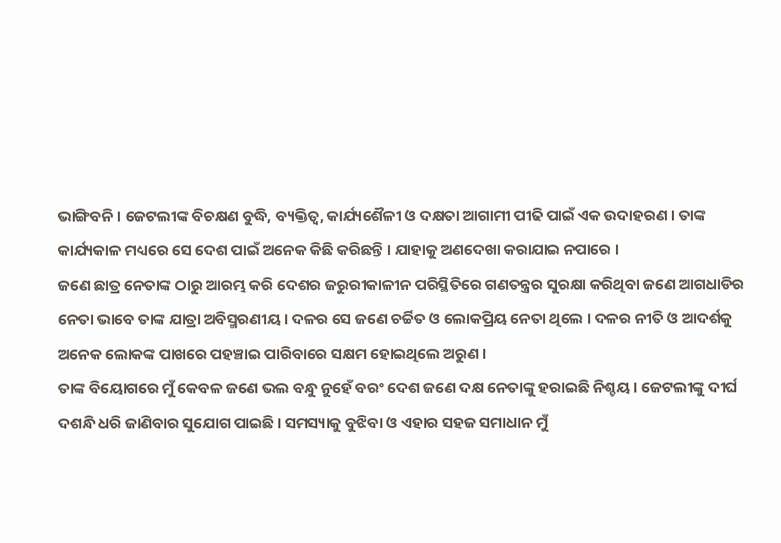ଭାଙ୍ଗିବନି । ଜେଟଲୀଙ୍କ ବିଚକ୍ଷଣ ବୁଦ୍ଧି, ବ୍ୟକ୍ତିତ୍ବ, କାର୍ଯ୍ୟଶୈଳୀ ଓ ଦକ୍ଷତା ଆଗାମୀ ପୀଢି ପାଇଁ ଏକ ଉଦାହରଣ । ତାଙ୍କ କାର୍ଯ୍ୟକାଳ ମଧ୍ୟରେ ସେ ଦେଶ ପାଇଁ ଅନେକ କିଛି କରିଛନ୍ତି । ଯାହାକୁ ଅଣଦେଖା କରାଯାଇ ନପାରେ ।
ଜଣେ ଛାତ୍ର ନେତାଙ୍କ ଠାରୁ ଆରମ୍ଭ କରି ଦେଶର ଜରୁରୀକାଳୀନ ପରିସ୍ଥିତିରେ ଗଣତନ୍ତ୍ରର ସୁରକ୍ଷା କରିଥିବା ଜଣେ ଆଗଧାଡିର ନେତା ଭାବେ ତାଙ୍କ ଯାତ୍ରା ଅବିସ୍ମରଣୀୟ । ଦଳର ସେ ଜଣେ ଚର୍ଚ୍ଚିତ ଓ ଲୋକପ୍ରିୟ ନେତା ଥିଲେ । ଦଳର ନୀତି ଓ ଆଦର୍ଶକୁ ଅନେକ ଲୋକଙ୍କ ପାଖରେ ପହଞ୍ଚାଇ ପାରିବାରେ ସକ୍ଷମ ହୋଇଥିଲେ ଅରୁଣ ।
ତାଙ୍କ ବିୟୋଗରେ ମୁଁ କେବଳ ଜଣେ ଭଲ ବନ୍ଧୁ ନୁହେଁ ବରଂ ଦେଶ ଜଣେ ଦକ୍ଷ ନେତାଙ୍କୁ ହରାଇଛି ନିଶ୍ଚୟ । ଜେଟଲୀଙ୍କୁ ଦୀର୍ଘ ଦଶନ୍ଧି ଧରି ଜାଣିବାର ସୁଯୋଗ ପାଇଛି । ସମସ୍ୟାକୁ ବୁଝିବା ଓ ଏହାର ସହଜ ସମାଧାନ ମୁଁ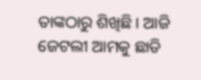ତାଙ୍କଠାରୁ ଶିଖିଛି । ଆଜି ଜେଟଲୀ ଆମକୁ ଛାଡି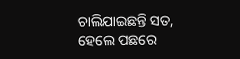ଚାଲିଯାଇଛନ୍ତି ସତ, ହେଲେ ପଛରେ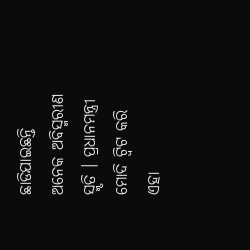ଛାଡିଯାଇଛନ୍ତି ଅନେକ ଅବିସ୍ମରୀଣ ସ୍ମୃତି । ପ୍ରଧାନମନ୍ତ୍ରୀ ମୋଦି ଟ୍ବିଟ କରି ଏହା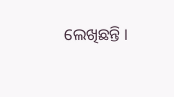ଲେଖିଛନ୍ତି ।